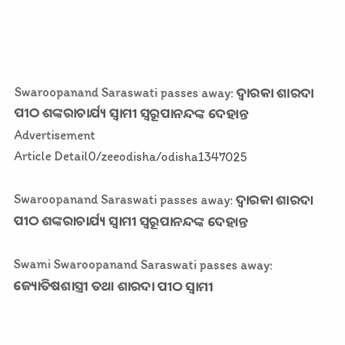Swaroopanand Saraswati passes away: ଦ୍ୱାରକା ଶାରଦା ପୀଠ ଶଙ୍କରାଚାର୍ଯ୍ୟ ସ୍ୱାମୀ ସ୍ୱରୂପାନନ୍ଦଙ୍କ ଦେହାନ୍ତ
Advertisement
Article Detail0/zeeodisha/odisha1347025

Swaroopanand Saraswati passes away: ଦ୍ୱାରକା ଶାରଦା ପୀଠ ଶଙ୍କରାଚାର୍ଯ୍ୟ ସ୍ୱାମୀ ସ୍ୱରୂପାନନ୍ଦଙ୍କ ଦେହାନ୍ତ

Swami Swaroopanand Saraswati passes away: ଜ୍ୟୋତିଷଶାସ୍ତ୍ରୀ ତଥା ଶାରଦା ପୀଠ ସ୍ୱାମୀ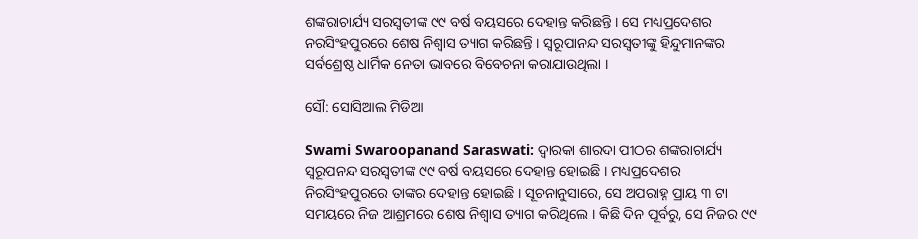ଶଙ୍କରାଚାର୍ଯ୍ୟ ସରସ୍ୱତୀଙ୍କ ୯୯ ବର୍ଷ ବୟସରେ ଦେହାନ୍ତ କରିଛନ୍ତି । ସେ ମଧ୍ୟପ୍ରଦେଶର ନରସିଂହପୁରରେ ଶେଷ ନିଶ୍ୱାସ ତ୍ୟାଗ କରିଛନ୍ତି । ସ୍ଵରୂପାନନ୍ଦ ସରସ୍ୱତୀଙ୍କୁ ହିନ୍ଦୁମାନଙ୍କର ସର୍ବଶ୍ରେଷ୍ଠ ଧାର୍ମିକ ନେତା ଭାବରେ ବିବେଚନା କରାଯାଉଥିଲା ।

ସୌ: ସୋସିଆଲ ମିଡିଆ

Swami Swaroopanand Saraswati: ଦ୍ୱାରକା ଶାରଦା ପୀଠର ଶଙ୍କରାଚାର୍ଯ୍ୟ ସ୍ଵରୂପନନ୍ଦ ସରସ୍ୱତୀଙ୍କ ୯୯ ବର୍ଷ ବୟସରେ ଦେହାନ୍ତ ହୋଇଛି । ମଧ୍ୟପ୍ରଦେଶର ନିରସିଂହପୁରରେ ତାଙ୍କର ଦେହାନ୍ତ ହୋଇଛି । ସୂଚନାନୁସାରେ, ସେ ଅପରାହ୍ନ ପ୍ରାୟ ୩ ଟା ସମୟରେ ନିଜ ଆଶ୍ରମରେ ଶେଷ ନିଶ୍ୱାସ ତ୍ୟାଗ କରିଥିଲେ । କିଛି ଦିନ ପୂର୍ବରୁ, ସେ ନିଜର ୯୯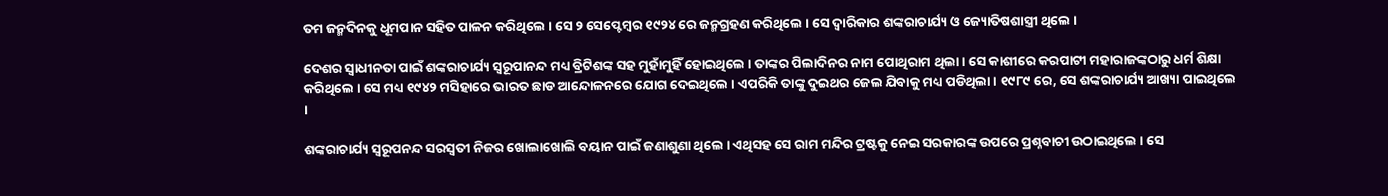ତମ ଜନ୍ମଦିନକୁ ଧୂମପାନ ସହିତ ପାଳନ କରିଥିଲେ । ସେ ୨ ସେପ୍ଟେମ୍ବର ୧୯୨୪ ରେ ଜନ୍ମଗ୍ରହଣ କରିଥିଲେ । ସେ ଦ୍ୱାରିକାର ଶଙ୍କରାଚାର୍ଯ୍ୟ ଓ ଜ୍ୟୋତିଷଶାସ୍ତ୍ରୀ ଥିଲେ ।

ଦେଶର ସ୍ୱାଧୀନତା ପାଇଁ ଶଙ୍କରାଚାର୍ଯ୍ୟ ସ୍ଵରୂପାନନ୍ଦ ମଧ୍ୟ ବ୍ରିଟିଶଙ୍କ ସହ ମୁହାଁମୁହିଁ ହୋଇଥିଲେ । ତାଙ୍କର ପିଲାଦିନର ନାମ ପୋଥିରାମ ଥିଲା । ସେ କାଶୀରେ କରପାଟୀ ମହାରାଜଙ୍କଠାରୁ ଧର୍ମ ଶିକ୍ଷା କରିଥିଲେ । ସେ ମଧ୍ୟ ୧୯୪୨ ମସିହାରେ ଭାରତ ଛାଡ ଆନ୍ଦୋଳନରେ ଯୋଗ ଦେଇଥିଲେ । ଏପରିକି ତାଙ୍କୁ ଦୁଇଥର ଜେଲ ଯିବାକୁ ମଧ୍ୟ ପଡିଥିଲା । ୧୯୮୯ ରେ, ସେ ଶଙ୍କରାଚାର୍ଯ୍ୟ ଆଖ୍ୟା ପାଇଥିଲେ ।

ଶଙ୍କରାଚାର୍ଯ୍ୟ ସ୍ୱରୂପନନ୍ଦ ସରସ୍ୱତୀ ନିଜର ଖୋଲାଖୋଲି ବୟାନ ପାଇଁ ଜଣାଶୁଣା ଥିଲେ । ଏଥିସହ ସେ ରାମ ମନ୍ଦିର ଟ୍ରଷ୍ଟକୁ ନେଇ ସରକାରଙ୍କ ଉପରେ ପ୍ରଶ୍ନବାଚୀ ଉଠାଇଥିଲେ । ସେ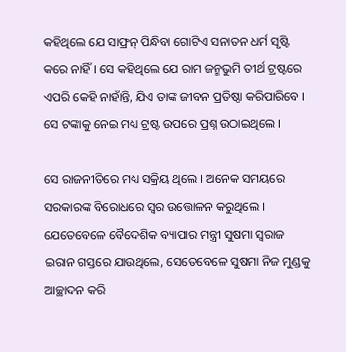କହିଥିଲେ ଯେ ସାଫ୍ରନ୍ ପିନ୍ଧିବା ଗୋଟିଏ ସନାତନ ଧର୍ମ ସୃଷ୍ଟି କରେ ନାହିଁ । ସେ କହିଥିଲେ ଯେ ରାମ ଜନ୍ମଭୁମି ତୀର୍ଥ ଟ୍ରଷ୍ଟରେ ଏପରି କେହି ନାହାଁନ୍ତି, ଯିଏ ତାଙ୍କ ଜୀବନ ପ୍ରତିଷ୍ଠା କରିପାରିବେ । ସେ ଟଙ୍କାକୁ ନେଇ ମଧ୍ୟ ଟ୍ରଷ୍ଟ ଉପରେ ପ୍ରଶ୍ନ ଉଠାଇଥିଲେ ।

ସେ ରାଜନୀତିରେ ମଧ୍ୟ ସକ୍ରିୟ ଥିଲେ । ଅନେକ ସମୟରେ ସରକାରଙ୍କ ବିରୋଧରେ ସ୍ୱର ଉତ୍ତୋଳନ କରୁଥିଲେ । ଯେତେବେଳେ ବୈଦେଶିକ ବ୍ୟାପାର ମନ୍ତ୍ରୀ ସୁଷମା ସ୍ୱରାଜ ଇରାନ ଗସ୍ତରେ ଯାଉଥିଲେ, ସେତେବେଳେ ସୁଷମା ନିଜ ମୁଣ୍ଡକୁ ଆଚ୍ଛାଦନ କରି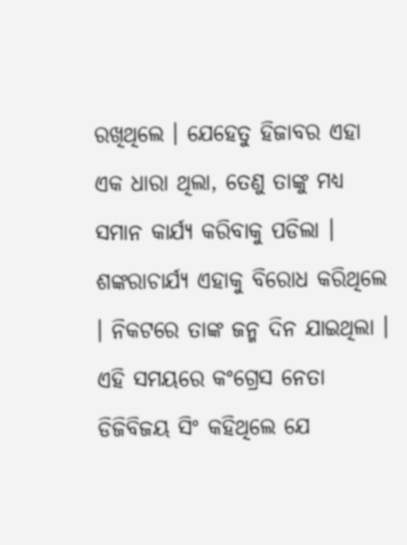ରଖିଥିଲେ । ଯେହେତୁ ହିଜାବର ଏହା ଏକ ଧାରା ଥିଲା, ତେଣୁ ତାଙ୍କୁ ମଧ୍ୟ ସମାନ କାର୍ଯ୍ୟ କରିବାକୁ ପଡିଲା । ଶଙ୍କରାଚାର୍ଯ୍ୟ ଏହାକୁ ବିରୋଧ କରିଥିଲେ । ନିକଟରେ ତାଙ୍କ ଜନ୍ମ ଦିନ ଯାଇଥିଲା । ଏହି ସମୟରେ କଂଗ୍ରେସ ନେତା ଡିଜିବିଜୟ ସିଂ କହିଥିଲେ ଯେ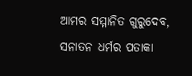ଆମର ସମ୍ମାନିତ ଗୁରୁଦେବ, ସନାତନ ଧର୍ମର ପତାକା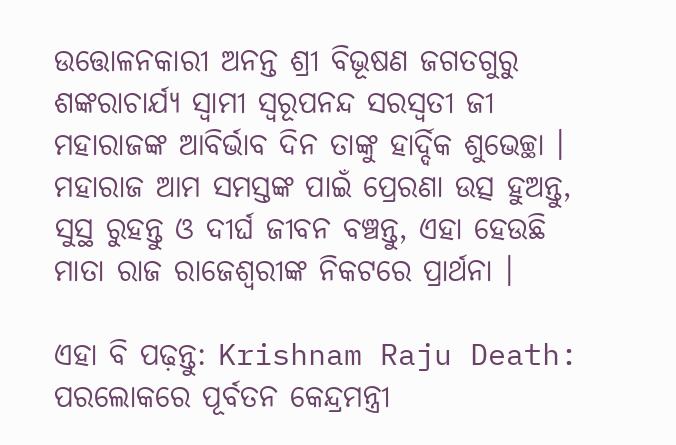ଉତ୍ତୋଳନକାରୀ ଅନନ୍ତ ଶ୍ରୀ ବିଭୂଷଣ ଜଗତଗୁରୁ ଶଙ୍କରାଚାର୍ଯ୍ୟ ସ୍ୱାମୀ ସ୍ୱରୂପନନ୍ଦ ସରସ୍ୱତୀ ଜୀ ମହାରାଜଙ୍କ ଆବିର୍ଭାବ ଦିନ ତାଙ୍କୁ ହାର୍ଦ୍ଦିକ ଶୁଭେଚ୍ଛା । ମହାରାଜ ଆମ ସମସ୍ତଙ୍କ ପାଇଁ ପ୍ରେରଣା ଉତ୍ସ ହୁଅନ୍ତୁ, ସୁସ୍ଥ ରୁହନ୍ତୁ ଓ ଦୀର୍ଘ ଜୀବନ ବଞ୍ଚନ୍ତୁ, ଏହା ହେଉଛି ମାତା ରାଜ ରାଜେଶ୍ୱରୀଙ୍କ ନିକଟରେ ପ୍ରାର୍ଥନା ।

ଏହା ବି ପଢ଼ନ୍ତୁ: Krishnam Raju Death: ପରଲୋକରେ ପୂର୍ବତନ କେନ୍ଦ୍ରମନ୍ତ୍ରୀ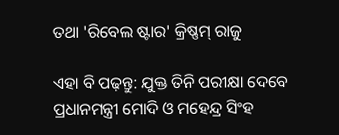ତଥା 'ରିବେଲ ଷ୍ଟାର' କ୍ରିଷ୍ଣମ୍ ରାଜୁ

ଏହା ବି ପଢ଼ନ୍ତୁ: ଯୁକ୍ତ ତିନି ପରୀକ୍ଷା ଦେବେ ପ୍ରଧାନମନ୍ତ୍ରୀ ମୋଦି ଓ ମହେନ୍ଦ୍ର ସିଂହ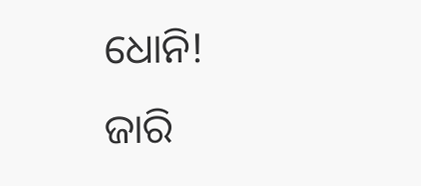ଧୋନି! ଜାରି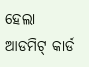ହେଲା ଆଡମିଟ୍ କାର୍ଡ